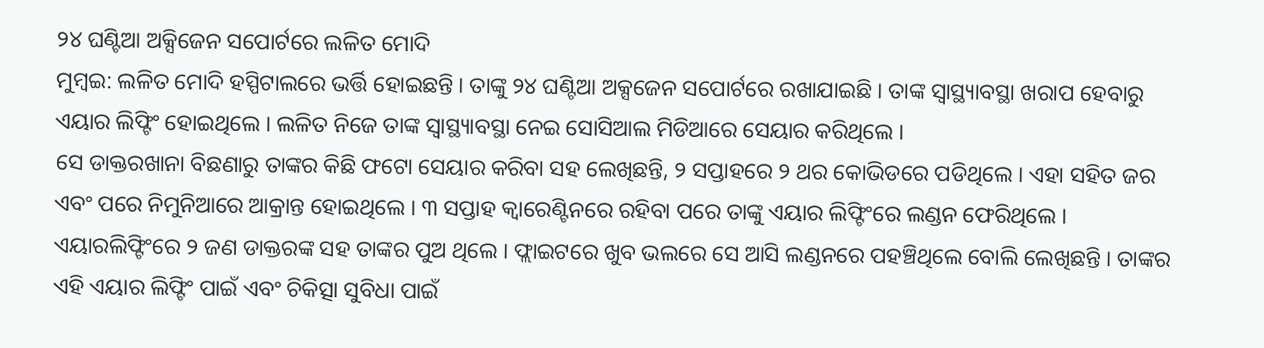୨୪ ଘଣ୍ଟିଆ ଅକ୍ସିଜେନ ସପୋର୍ଟରେ ଲଳିତ ମୋଦି
ମୁମ୍ବଇ: ଲଳିତ ମୋଦି ହସ୍ପିଟାଲରେ ଭର୍ତ୍ତି ହୋଇଛନ୍ତି । ତାଙ୍କୁ ୨୪ ଘଣ୍ଟିଆ ଅକ୍ସଜେନ ସପୋର୍ଟରେ ରଖାଯାଇଛି । ତାଙ୍କ ସ୍ୱାସ୍ଥ୍ୟାବସ୍ଥା ଖରାପ ହେବାରୁ ଏୟାର ଲିଫ୍ଟିଂ ହୋଇଥିଲେ । ଲଳିତ ନିଜେ ତାଙ୍କ ସ୍ୱାସ୍ଥ୍ୟାବସ୍ଥା ନେଇ ସୋସିଆଲ ମିଡିଆରେ ସେୟାର କରିଥିଲେ ।
ସେ ଡାକ୍ତରଖାନା ବିଛଣାରୁ ତାଙ୍କର କିଛି ଫଟୋ ସେୟାର କରିବା ସହ ଲେଖିଛନ୍ତି, ୨ ସପ୍ତାହରେ ୨ ଥର କୋଭିଡରେ ପଡିଥିଲେ । ଏହା ସହିତ ଜର ଏବଂ ପରେ ନିମୁନିଆରେ ଆକ୍ରାନ୍ତ ହୋଇଥିଲେ । ୩ ସପ୍ତାହ କ୍ୱାରେଣ୍ଟିନରେ ରହିବା ପରେ ତାଙ୍କୁ ଏୟାର ଲିଫ୍ଟିଂରେ ଲଣ୍ଡନ ଫେରିଥିଲେ । ଏୟାରଲିଫ୍ଟିଂରେ ୨ ଜଣ ଡାକ୍ତରଙ୍କ ସହ ତାଙ୍କର ପୁଅ ଥିଲେ । ଫ୍ଲାଇଟରେ ଖୁବ ଭଲରେ ସେ ଆସି ଲଣ୍ଡନରେ ପହଞ୍ଚିଥିଲେ ବୋଲି ଲେଖିଛନ୍ତି । ତାଙ୍କର ଏହି ଏୟାର ଲିଫ୍ଟିଂ ପାଇଁ ଏବଂ ଚିକିତ୍ସା ସୁବିଧା ପାଇଁ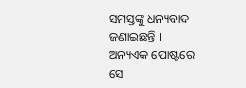ସମସ୍ତଙ୍କୁ ଧନ୍ୟବାଦ ଜଣାଇଛନ୍ତି ।
ଅନ୍ୟଏକ ପୋଷ୍ଟରେ ସେ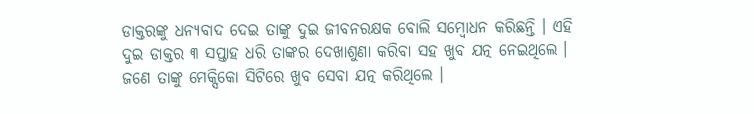ଡାକ୍ତରଙ୍କୁ ଧନ୍ୟବାଦ ଦେଇ ତାଙ୍କୁ ଦୁଇ ଜୀବନରକ୍ଷକ ବୋଲି ସମ୍ବୋଧନ କରିଛନ୍ତି । ଏହି ଦୁଇ ଡାକ୍ତର ୩ ସପ୍ତାହ ଧରି ତାଙ୍କର ଦେଖାଶୁଣା କରିବା ସହ ଖୁବ ଯତ୍ନ ନେଇଥିଲେ । ଜଣେ ତାଙ୍କୁ ମେକ୍ସିକୋ ସିଟିରେ ଖୁବ ସେବା ଯତ୍ନ କରିଥିଲେ ।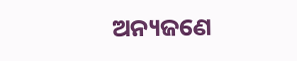ଅନ୍ୟଜଣେ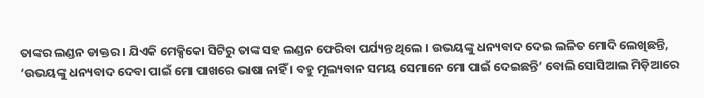ତାଙ୍କର ଲଣ୍ଡନ ଡାକ୍ତର । ଯିଏକି ମେକ୍ସିକୋ ସିଟିରୁ ତାଙ୍କ ସହ ଲଣ୍ଡନ ଫେରିବା ପର୍ଯ୍ୟନ୍ତ ଥିଲେ । ଉଭୟଙ୍କୁ ଧନ୍ୟବାଦ ଦେଇ ଲଳିତ ମୋଦି ଲେଖିଛନ୍ତି, ‘ଉଭୟଙ୍କୁ ଧନ୍ୟବାଦ ଦେବା ପାଇଁ ମୋ ପାଖରେ ଭାଷା ନାହିଁ । ବହୁ ମୂଲ୍ୟବାନ ସମୟ ସେମାନେ ମୋ ପାଇଁ ଦେଇଛନ୍ତି’ ବୋଲି ସୋସିଆଲ ମିଡ଼ିଆରେ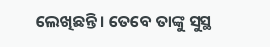ଲେଖିଛନ୍ତି । ତେବେ ତାଙ୍କୁ ସୁସ୍ଥ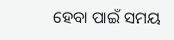ହେବା ପାଇଁ ସମୟ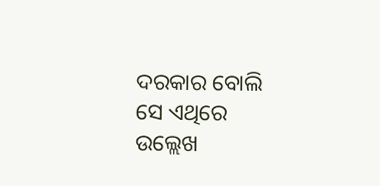ଦରକାର ବୋଲି ସେ ଏଥିରେ ଉଲ୍ଲେଖ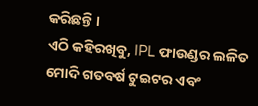କରିଛନ୍ତି ।
ଏଠି କହିରଖିବୁ, IPL ଫାଉଣ୍ଡର ଲଳିତ ମୋଦି ଗତବର୍ଷ ଟୁଇଟର ଏବଂ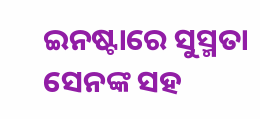ଇନଷ୍ଟାରେ ସୁସ୍ମତା ସେନଙ୍କ ସହ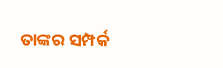ତାଙ୍କର ସମ୍ପର୍କ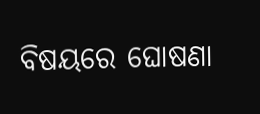ବିଷୟରେ ଘୋଷଣା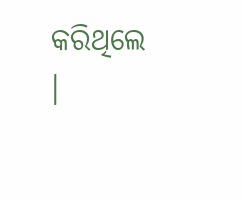କରିଥିଲେ ।